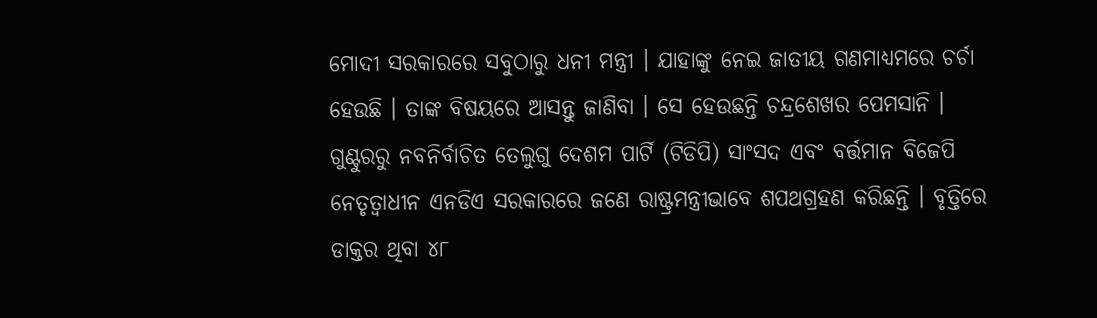ମୋଦୀ ସରକାରରେ ସବୁଠାରୁ ଧନୀ ମନ୍ତ୍ରୀ । ଯାହାଙ୍କୁ ନେଇ ଜାତୀୟ ଗଣମାଧ୍ୟମରେ ଚର୍ଚା ହେଉଛି । ତାଙ୍କ ବିଷୟରେ ଆସନ୍ତୁ ଜାଣିବା । ସେ ହେଉଛନ୍ତି ଚନ୍ଦ୍ରଶେଖର ପେମସାନି । ଗୁଣ୍ଟୁରରୁ ନବନିର୍ବାଚିତ ତେଲୁଗୁ ଦେଶମ ପାର୍ଟି (ଟିଡିପି) ସାଂସଦ ଏବଂ ବର୍ତ୍ତମାନ ବିଜେପି ନେତୃତ୍ୱାଧୀନ ଏନଡିଏ ସରକାରରେ ଜଣେ ରାଷ୍ଟ୍ରମନ୍ତ୍ରୀଭାବେ ଶପଥଗ୍ରହଣ କରିଛନ୍ତି । ବୃତ୍ତିରେ ଡାକ୍ତର ଥିବା ୪୮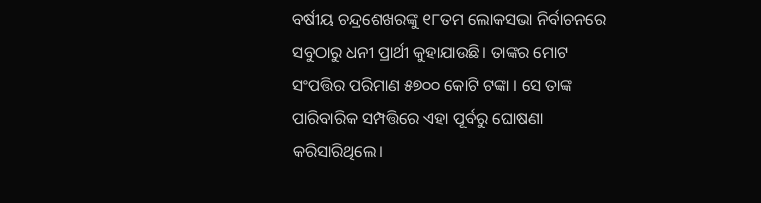ବର୍ଷୀୟ ଚନ୍ଦ୍ରଶେଖରଙ୍କୁ ୧୮ତମ ଲୋକସଭା ନିର୍ବାଚନରେ ସବୁଠାରୁ ଧନୀ ପ୍ରାର୍ଥୀ କୁହାଯାଉଛି। ତାଙ୍କର ମୋଟ ସଂପତ୍ତିର ପରିମାଣ ୫୭୦୦ କୋଟି ଟଙ୍କା । ସେ ତାଙ୍କ ପାରିବାରିକ ସମ୍ପତ୍ତିରେ ଏହା ପୂର୍ବରୁ ଘୋଷଣା କରିସାରିଥିଲେ।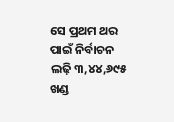ସେ ପ୍ରଥମ ଥର ପାଇଁ ନିର୍ବାଚନ ଲଢ଼ି ୩,୪୪,୬୯୫ ଖଣ୍ଡ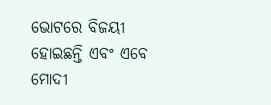ଭୋଟରେ ବିଜୟୀ ହୋଇଛନ୍ତି ଏବଂ ଏବେ ମୋଦୀ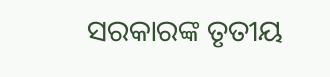ସରକାରଙ୍କ ତୃତୀୟ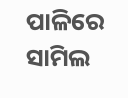ପାଳିରେ ସାମିଲ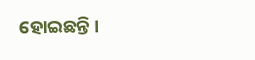ହୋଇଛନ୍ତି ।